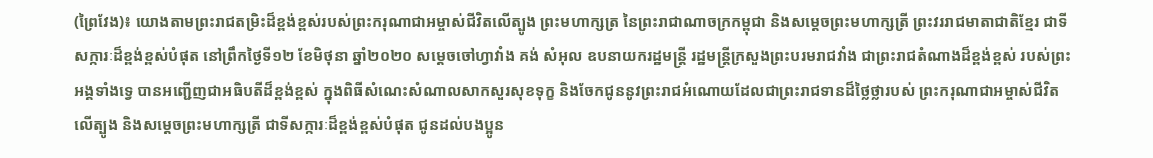(ព្រៃវែង)៖ យោងតាមព្រះរាជតម្រិះដ៏ខ្ពង់ខ្ពស់របស់ព្រះករុណាជាអម្ចាស់ជីវិតលើត្បូង ព្រះមហាក្សត្រ នៃព្រះរាជាណាចក្រកម្ពុជា និងសម្តេចព្រះមហាក្សត្រី ព្រះវររាជមាតាជាតិខ្មែរ ជាទីសក្ការៈដ៏ខ្ពង់ខ្ពស់បំផុត នៅព្រឹកថ្ងៃទី១២ ខែមិថុនា ឆ្នាំ២០២០ សម្តេចចៅហ្វាវាំង គង់ សំអុល ឧបនាយករដ្ឋមន្ត្រី រដ្ឋមន្ត្រីក្រសួងព្រះបរមរាជវាំង ជាព្រះរាជតំណាងដ៏ខ្ពង់ខ្ពស់ របស់ព្រះអង្គទាំងទ្វេ បានអញ្ជើញជាអធិបតីដ៏ខ្ពង់ខ្ពស់ ក្នុងពិធីសំណេះសំណាលសាកសួរសុខទុក្ខ និងចែកជូននូវព្រះរាជអំណោយដែលជាព្រះរាជទានដ៏ថ្លៃថ្លារបស់ ព្រះករុណាជាអម្ចាស់ជីវិតលើត្បូង និងសម្តេចព្រះមហាក្សត្រី ជាទីសក្ការៈដ៏ខ្ពង់ខ្ពស់បំផុត ជូនដល់បងប្អូន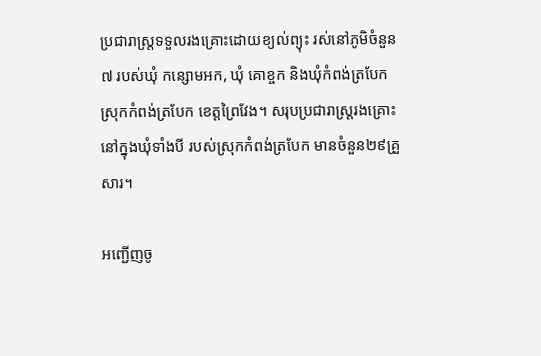ប្រជារាស្រ្តទទួលរងគ្រោះដោយខ្យល់ព្យុះ រស់នៅភូមិចំនួន៧ របស់ឃុំ កន្សោមអក, ឃុំ គោខ្ចក និងឃុំកំពង់ត្របែក ស្រុកកំពង់ត្របែក ខេត្តព្រៃវែង។ សរុបប្រជារាស្ត្ររងគ្រោះនៅក្នុងឃុំទាំងបី របស់ស្រុកកំពង់ត្របែក មានចំនួន២៩គ្រួសារ។

អញ្ជើញចូ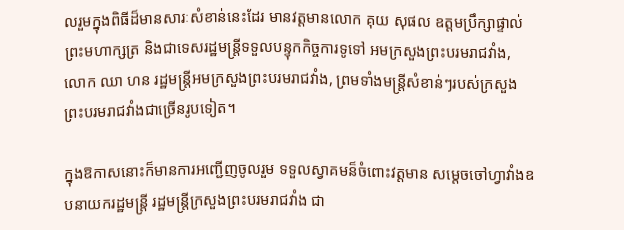លរួមក្នុងពិធីដ៏មានសារៈសំខាន់នេះដែរ មានវត្តមានលោក គុយ សុផល ឧត្តមប្រឹក្សាផ្ទាល់ព្រះមហាក្សត្រ និងជាទេសរដ្ឋមន្ត្រីទទួលបន្ទុកកិច្ចការទូទៅ អមក្រសួងព្រះបរមរាជវាំង, លោក ឈា ហន រដ្ឋមន្ត្រីអមក្រសួងព្រះបរមរាជវាំង, ព្រមទាំងមន្ត្រីសំខាន់ៗរបស់ក្រសួងព្រះបរមរាជវាំងជាច្រើនរូបទៀត។

ក្នុងឱកាសនោះក៏មានការអញ្ជើញចូលរួម ទទួលស្វាគមន៏ចំពោះវត្តមាន សម្តេចចៅហ្វាវាំងឧបនាយករដ្ឋមន្ត្រី រដ្ឋមន្ត្រីក្រសួងព្រះបរមរាជវាំង ជា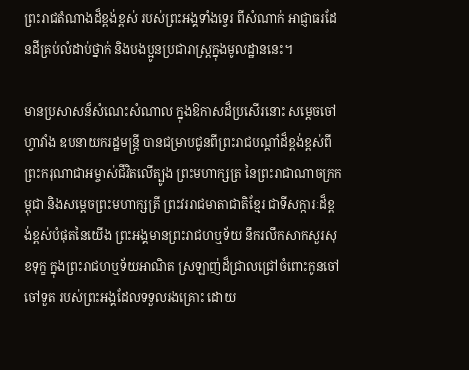ព្រះរាជតំណាងដ៏ខ្ពង់ខ្ពស់ របស់ព្រះអង្គទាំងទ្វេរ ពីសំណាក់ អាជ្ញាធរដែនដីគ្រប់លំដាប់ថ្នាក់ និងបងប្អូនប្រជារាស្ត្រក្នុងមូលដ្ឋាននេះ។

មានប្រសាសន៏សំណេះសំណាល ក្នុងឱកាសដ៏ប្រសើរនោះ សម្តេចចៅហ្វាវាំង ឧបនាយករដ្ឋមន្ត្រី បានជម្រាបជូនពីព្រះរាជបណ្តាំដ៏ខ្ពង់ខ្ពស់ពីព្រះករុណាជាអម្ចាស់ជីវិតលើត្បូង ព្រះមហាក្សត្រ នៃព្រះរាជាណាចក្រកម្ពុជា និងសម្តេចព្រះមហាក្សត្រី ព្រះវររាជមាតាជាតិខ្មែរ ជាទីសក្ការៈដ៏ខ្ពង់ខ្ពស់បំផុតនៃយើង ព្រះអង្គមានព្រះរាជហឬទ័យ នឹករលឹកសាកសួរសុខទុក្ខ ក្នុងព្រះរាជហឬទ័យអាណិត ស្រឡាញ់ដ៏ជ្រាលជ្រៅចំពោះកូនចៅ ចៅទួត របស់ព្រះអង្គដែលទទួលរងគ្រោះ ដោយ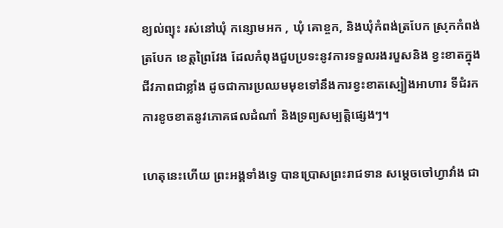ខ្យល់ព្យុះ រស់នៅឃុំ កន្សោមអក , ឃុំ គោខ្ចក, និងឃុំកំពង់ត្របែក ស្រុកកំពង់ត្របែក ខេត្តព្រៃវែង ដែលកំពុងជួបប្រទះនូវការទទួលរងរបួសនិង ខ្វះខាតក្នុងជីវភាពជាខ្លាំង ដូចជាការប្រឈមមុខទៅនឹងការខ្វះខាតស្បៀងអាហារ ទីជំរក ការខូចខាតនូវភោគផលដំណាំ និងទ្រព្យសម្បត្តិផ្សេងៗ។

ហេតុនេះហើយ ព្រះអង្គទាំងទ្វេ បានប្រោសព្រះរាជទាន សម្តេចចៅហ្វាវាំង ជា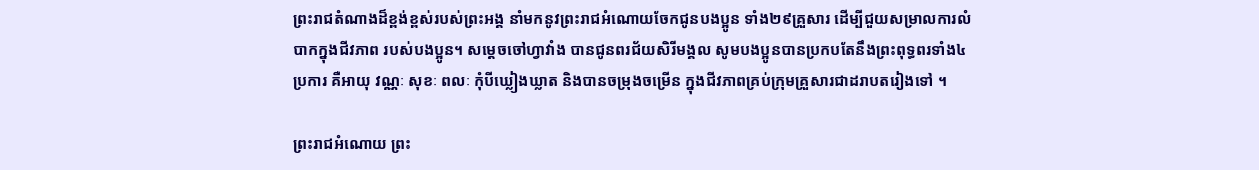ព្រះរាជតំណាងដ៏ខ្ពង់ខ្ពស់របស់ព្រះអង្គ នាំមកនូវព្រះរាជអំណោយចែកជូនបងប្អូន ទាំង២៩គ្រួសារ ដើម្បីជួយសម្រាលការលំបាកក្នុងជីវភាព របស់បងប្អូន។ សម្តេចចៅហ្វាវាំង បានជូនពរជ័យសិរីមង្គល សូមបងប្អូនបានប្រកបតែនឹងព្រះពុទ្ធពរទាំង៤ប្រការ គឺអាយុ វណ្ណៈ សុខៈ ពលៈ កុំបីឃ្លៀងឃ្លាត និងបានចម្រុងចម្រើន ក្នុងជីវភាពគ្រប់ក្រុមគ្រួសារជាដរាបតរៀងទៅ ។

ព្រះរាជអំណោយ ព្រះ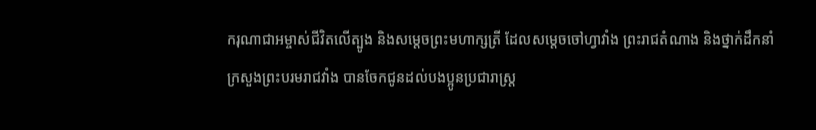ករុណាជាអម្ចាស់ជីវិតលើត្បូង និងសម្តេចព្រះមហាក្សត្រី ដែលសម្តេចចៅហ្វាវាំង ព្រះរាជតំណាង និងថ្នាក់ដឹកនាំ ក្រសួងព្រះបរមរាជវាំង បានចែកជូនដល់បងប្អូនប្រជារាស្ត្រ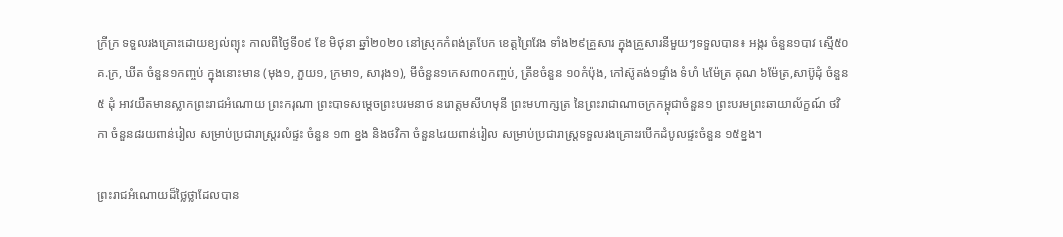ក្រីក្រ ទទួលរងគ្រោះដោយខ្យល់ព្យុះ កាលពីថ្ងៃទី០៩ ខែ មិថុនា ឆ្នាំ២០២០ នៅស្រុកកំពង់ត្របែក ខេត្តព្រៃវែង ទាំង២៩គ្រួសារ ក្នុងគ្រួសារនីមួយៗទទួលបាន៖ អង្ករ ចំនួន១បាវ ស្មើ៥០គ.ក្រ, ឃីត ចំនួន១កញ្ចប់ ក្នុងនោះមាន (មុង១, ភួយ១, ក្រមា១, សារុង១), មីចំនួន១កេស៣០កញ្ចប់, ត្រីខចំនួន ១០កំប៉ុង, កៅស៊ូតង់១ផ្ទាំង ទំហំ ៤ម៉ែត្រ គុណ ៦ម៉ែត្រ,សាប៊ូដុំ ចំនួន ៥ ដុំ អាវយឺតមានស្លាកព្រះរាជអំណោយ ព្រះករុណា ព្រះបាទសម្តេចព្រះបរមនាថ នរោត្តមសីហមុនី ព្រះមហាក្សត្រ នៃព្រះរាជាណាចក្រកម្ពុជាចំនួន១ ព្រះបរមព្រះឆាយាល័ក្ខណ៍ ថវិកា ចំនួន៨រយពាន់រៀល សម្រាប់ប្រជារាស្ត្ររលំផ្ទះ ចំនួន ១៣ ខ្នង និងថវិកា ចំនួន៤រយពាន់រៀល សម្រាប់ប្រជារាស្ត្រទទួលរងគ្រោះរបើកដំបូលផ្ទះចំនួន ១៥ខ្នង។

ព្រះរាជអំណោយដ៏ថ្លៃថ្លាដែលបាន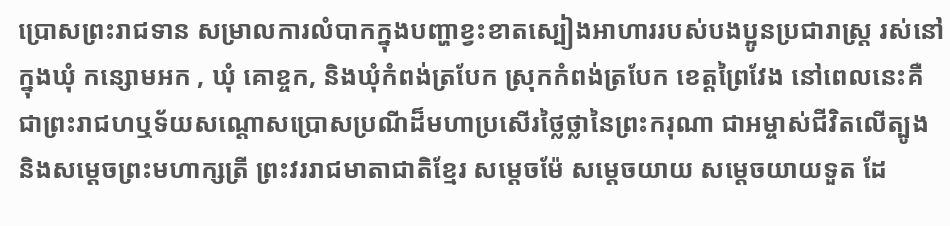ប្រោសព្រះរាជទាន សម្រាលការលំបាកក្នុងបញ្ហាខ្វះខាតស្បៀងអាហាររបស់បងប្អូនប្រជារាស្រ្ត រស់នៅក្នុងឃុំ កន្សោមអក , ឃុំ គោខ្ចក, និងឃុំកំពង់ត្របែក ស្រុកកំពង់ត្របែក ខេត្តព្រៃវែង នៅពេលនេះគឺជាព្រះរាជហឬទ័យសណ្ដោសប្រោសប្រណីដ៏មហាប្រសើរថ្លៃថ្លានៃព្រះករុណា ជាអម្ចាស់ជីវិតលើត្បូង និងសម្ដេចព្រះមហាក្សត្រី ព្រះវររាជមាតាជាតិខ្មែរ សម្ដេចម៉ែ សម្ដេចយាយ សម្ដេចយាយទួត ដែ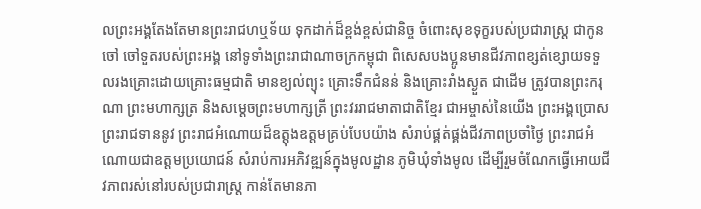លព្រះអង្គតែងតែមានព្រះរាជហឬទ័យ ទុកដាក់ដ៏ខ្ពង់ខ្ពស់ជានិច្ច ចំពោះសុខទុក្ខរបស់ប្រជារាស្រ្ត ជាកូនចៅ ចៅទួតរបស់ព្រះអង្គ នៅទូទាំងព្រះរាជាណាចក្រកម្ពុជា ពិសេសបងប្អូនមានជីវភាពខ្សត់ខ្សោយទទួលរងគ្រោះដោយគ្រោះធម្មជាតិ មានខ្យល់ព្យុះ គ្រោះទឹកជំនន់ និងគ្រោះរាំងស្ងួត ជាដើម ត្រូវបានព្រះករុណា ព្រះមហាក្សត្រ និងសម្ដេចព្រះមហាក្សត្រី ព្រះវររាជមាតាជាតិខ្មែរ ជាអម្ចាស់នៃយើង ព្រះអង្គប្រោសព្រះរាជទាននូវ ព្រះរាជអំណោយដ៏ឧត្តុងឧត្តមគ្រប់បែបយ៉ាង សំរាប់ផ្គត់ផ្គង់ជីវភាពប្រចាំថ្ងៃ ព្រះរាជអំណោយជាឧត្តមប្រយោជន៍ សំរាប់ការអភិវឌ្ឍន៍ក្នុងមូលដ្ឋាន ភូមិឃុំទាំងមូល ដើម្បីរួមចំណែកធ្វើអោយជីវភាពរស់នៅរបស់ប្រជារាស្រ្ត កាន់តែមានភា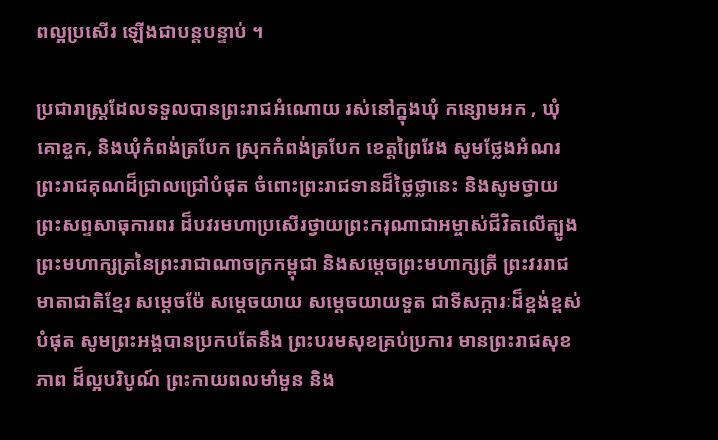ពល្អប្រសើរ ឡើងជាបន្តបន្ទាប់ ។

ប្រជារាស្រ្តដែលទទួលបានព្រះរាជអំណោយ រស់នៅក្នុងឃុំ កន្សោមអក , ឃុំ គោខ្ចក, និងឃុំកំពង់ត្របែក ស្រុកកំពង់ត្របែក ខេត្តព្រៃវែង សូមថ្លែងអំណរព្រះរាជគុណដ៏ជ្រាលជ្រៅបំផុត ចំពោះព្រះរាជទានដ៏ថ្លៃថ្លានេះ និងសូមថ្វាយព្រះសព្ទសាធុការពរ ដ៏បវរមហាប្រសើរថ្វាយព្រះករុណាជាអម្ចាស់ជីវិតលើត្បូង ព្រះមហាក្សត្រនៃព្រះរាជាណាចក្រកម្ពុជា និងសម្ដេចព្រះមហាក្សត្រី ព្រះវររាជមាតាជាតិខ្មែរ សម្ដេចម៉ែ សម្ដេចយាយ សម្ដេចយាយទួត ជាទីសក្ការៈដ៏ខ្ពង់ខ្ពស់បំផុត សូមព្រះអង្គបានប្រកបតែនឹង ព្រះបរមសុខគ្រប់ប្រការ មានព្រះរាជសុខភាព ដ៏ល្អបរិបូណ៍ ព្រះកាយពលមាំមួន និង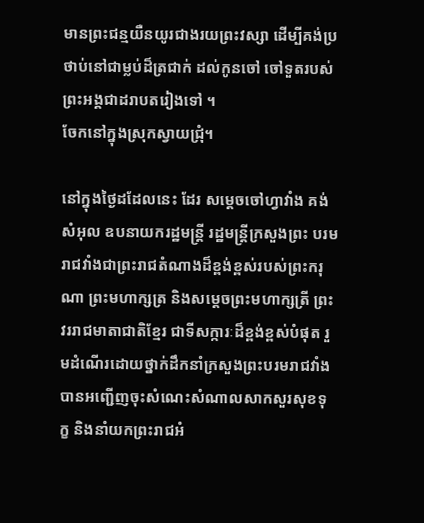មានព្រះជន្មយឺនយូរជាងរយព្រះវស្សា ដើម្បីគង់ប្រថាប់នៅជាម្លប់ដ៏ត្រជាក់ ដល់កូនចៅ ចៅទួតរបស់ ព្រះអង្គជាដរាបតរៀងទៅ ។
ចែកនៅក្នុងស្រុកស្វាយជ្រុំ។

នៅក្នុងថ្ងៃដដែលនេះ ដែរ សម្តេចចៅហ្វាវាំង គង់ សំអុល ឧបនាយករដ្ឋមន្រ្តី រដ្ឋមន្រ្តីក្រសួងព្រះ បរមរាជវាំងជាព្រះរាជតំណាងដ៏ខ្ពង់ខ្ពស់របស់ព្រះករុណា ព្រះមហាក្សត្រ និងសម្តេចព្រះមហាក្សត្រី ព្រះវររាជមាតាជាតិខ្មែរ ជាទីសក្ការៈដ៏ខ្ពង់ខ្ពស់បំផុត រួមដំណើរដោយថ្នាក់ដឹកនាំក្រសួងព្រះបរមរាជវាំង បានអញ្ជើញចុះសំណេះសំណាលសាកសួរសុខទុក្ខ និងនាំយកព្រះរាជអំ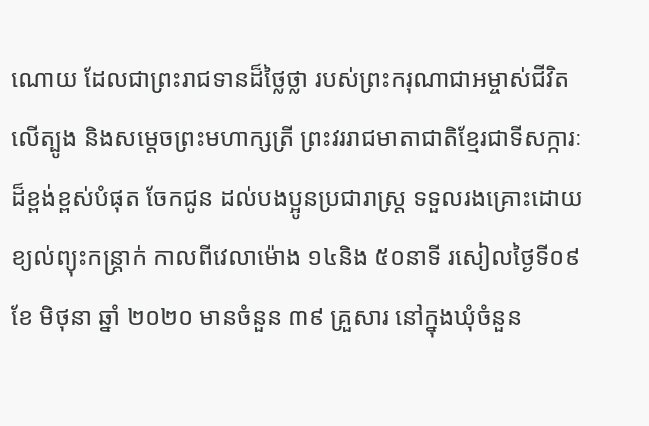ណោយ ដែលជាព្រះរាជទានដ៏ថ្លៃថ្លា របស់ព្រះករុណាជាអម្ចាស់ជីវិតលើត្បូង និងសម្តេចព្រះមហាក្សត្រី ព្រះវររាជមាតាជាតិខ្មែរជាទីសក្ការៈដ៏ខ្ពង់ខ្ពស់បំផុត ចែកជូន ដល់បងប្អូនប្រជារាស្រ្ត ទទួលរងគ្រោះដោយខ្យល់ព្យុះកន្ត្រាក់ កាលពីវេលាម៉ោង ១៤និង ៥០នាទី រសៀលថ្ងៃទី០៩ ខែ មិថុនា ឆ្នាំ ២០២០ មានចំនួន ៣៩ គ្រួសារ នៅក្នុងឃុំចំនួន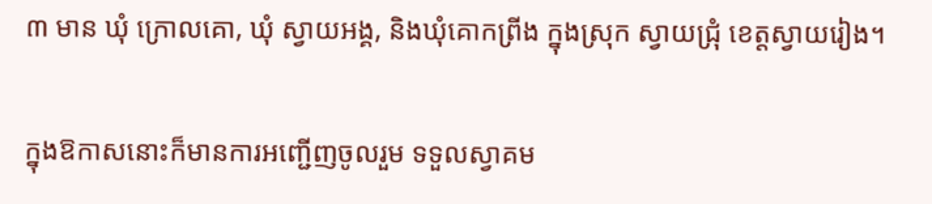៣ មាន ឃុំ ក្រោលគោ, ឃុំ ស្វាយអង្គ, និងឃុំគោកព្រីង ក្នុងស្រុក ស្វាយជ្រុំ ខេត្តស្វាយរៀង។

ក្នុងឱកាសនោះក៏មានការអញ្ជើញចូលរួម ទទួលស្វាគម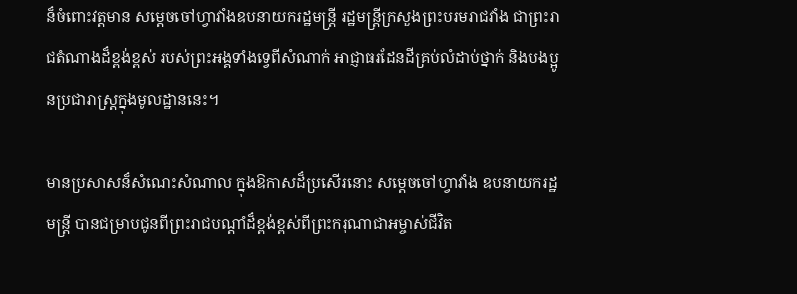ន៏ចំពោះវត្តមាន សម្តេចចៅហ្វាវាំងឧបនាយករដ្ឋមន្ត្រី រដ្ឋមន្ត្រីក្រសួងព្រះបរមរាជវាំង ជាព្រះរាជតំណាងដ៏ខ្ពង់ខ្ពស់ របស់ព្រះអង្គទាំងទ្វេពីសំណាក់ អាជ្ញាធរដែនដីគ្រប់លំដាប់ថ្នាក់ និងបងប្អូនប្រជារាស្ត្រក្នុងមូលដ្ឋាននេះ។

មានប្រសាសន៏សំណេះសំណាល ក្នុងឱកាសដ៏ប្រសើរនោះ សម្តេចចៅហ្វាវាំង ឧបនាយករដ្ឋមន្ត្រី បានជម្រាបជូនពីព្រះរាជបណ្តាំដ៏ខ្ពង់ខ្ពស់ពីព្រះករុណាជាអម្ចាស់ជីវិត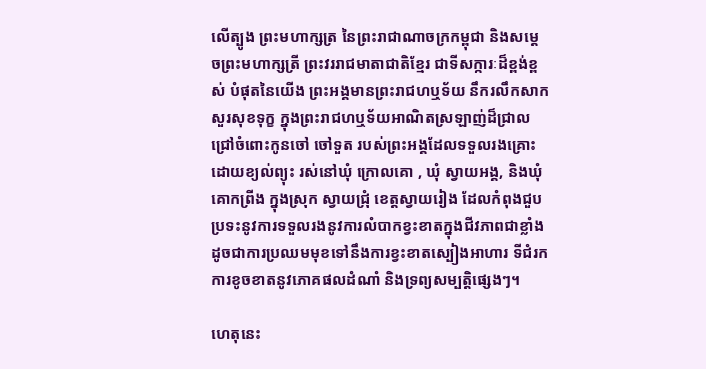លើត្បូង ព្រះមហាក្សត្រ នៃព្រះរាជាណាចក្រកម្ពុជា និងសម្តេចព្រះមហាក្សត្រី ព្រះវររាជមាតាជាតិខ្មែរ ជាទីសក្ការៈដ៏ខ្ពង់ខ្ពស់ បំផុតនៃយើង ព្រះអង្គមានព្រះរាជហឬទ័យ នឹករលឹកសាកសួរសុខទុក្ខ ក្នុងព្រះរាជហឬទ័យអាណិតស្រឡាញ់ដ៏ជ្រាលជ្រៅចំពោះកូនចៅ ចៅទួត របស់ព្រះអង្គដែលទទួលរងគ្រោះ ដោយខ្យល់ព្យុះ រស់នៅឃុំ ក្រោលគោ , ឃុំ ស្វាយអង្គ, និងឃុំគោកព្រីង ក្នុងស្រុក ស្វាយជ្រុំ ខេត្តស្វាយរៀង ដែលកំពុងជួបប្រទះនូវការទទួលរងនូវការលំបាកខ្វះខាតក្នុងជីវភាពជាខ្លាំង ដូចជាការប្រឈមមុខទៅនឹងការខ្វះខាតស្បៀងអាហារ ទីជំរក ការខូចខាតនូវភោគផលដំណាំ និងទ្រព្យសម្បត្តិផ្សេងៗ។

ហេតុនេះ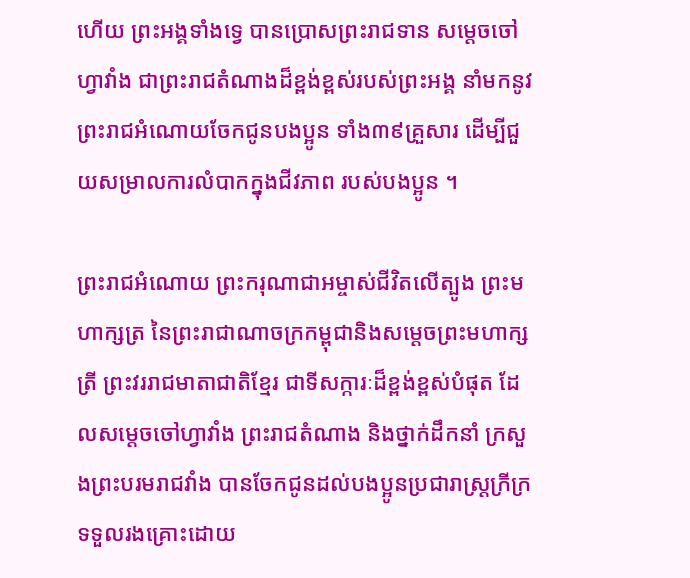ហើយ ព្រះអង្គទាំងទ្វេ បានប្រោសព្រះរាជទាន សម្តេចចៅហ្វាវាំង ជាព្រះរាជតំណាងដ៏ខ្ពង់ខ្ពស់របស់ព្រះអង្គ នាំមកនូវព្រះរាជអំណោយចែកជូនបងប្អូន ទាំង៣៩គ្រួសារ ដើម្បីជួយសម្រាលការលំបាកក្នុងជីវភាព របស់បងប្អូន ។

ព្រះរាជអំណោយ ព្រះករុណាជាអម្ចាស់ជីវិតលើត្បូង ព្រះមហាក្សត្រ នៃព្រះរាជាណាចក្រកម្ពុជានិងសម្តេចព្រះមហាក្សត្រី ព្រះវររាជមាតាជាតិខ្មែរ ជាទីសក្ការៈដ៏ខ្ពង់ខ្ពស់បំផុត ដែលសម្តេចចៅហ្វាវាំង ព្រះរាជតំណាង និងថ្នាក់ដឹកនាំ ក្រសួងព្រះបរមរាជវាំង បានចែកជូនដល់បងប្អូនប្រជារាស្ត្រក្រីក្រ ទទួលរងគ្រោះដោយ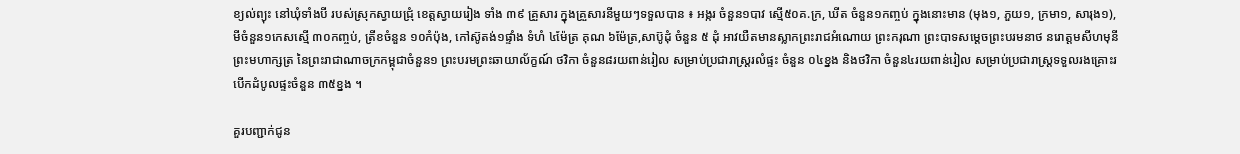ខ្យល់ព្យុះ នៅឃុំទាំងបី របស់ស្រុកស្វាយជ្រុំ ខេត្តស្វាយរៀង ទាំង ៣៩ គ្រួសារ ក្នុងគ្រួសារនីមួយៗទទួលបាន ៖ អង្ករ ចំនួន១បាវ ស្មើ៥០គ.ក្រ, ឃីត ចំនួន១កញ្ចប់ ក្នុងនោះមាន (មុង១, ភួយ១, ក្រមា១, សារុង១), មីចំនួន១កេសស្មើ ៣០កញ្ចប់, ត្រីខចំនួន ១០កំប៉ុង, កៅស៊ូតង់១ផ្ទាំង ទំហំ ៤ម៉ែត្រ គុណ ៦ម៉ែត្រ,សាប៊ូដុំ ចំនួន ៥ ដុំ អាវយឺតមានស្លាកព្រះរាជអំណោយ ព្រះករុណា ព្រះបាទសម្តេចព្រះបរមនាថ នរោត្តមសីហមុនី ព្រះមហាក្សត្រ នៃព្រះរាជាណាចក្រកម្ពុជាចំនួន១ ព្រះបរមព្រះឆាយាល័ក្ខណ៍ ថវិកា ចំនួន៨រយពាន់រៀល សម្រាប់ប្រជារាស្ត្ររលំផ្ទះ ចំនួន ០៤ខ្នង និងថវិកា ចំនួន៤រយពាន់រៀល សម្រាប់ប្រជារាស្ត្រទទួលរងគ្រោះរបើកដំបូលផ្ទះចំនួន ៣៥ខ្នង ។

គួរបញ្ជាក់ជូន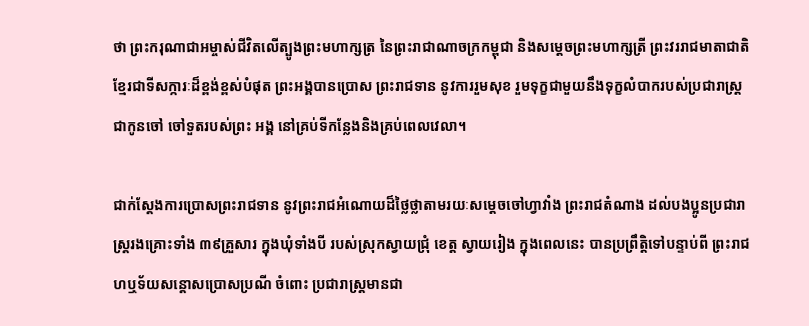ថា ព្រះករុណាជាអម្ចាស់ជីវិតលើត្បូងព្រះមហាក្សត្រ នៃព្រះរាជាណាចក្រកម្ពុជា និងសម្តេចព្រះមហាក្សត្រី ព្រះវររាជមាតាជាតិខ្មែរជាទីសក្ការៈដ៏ខ្ពង់ខ្ពស់បំផុត ព្រះអង្គបានប្រោស ព្រះរាជទាន នូវការរួមសុខ រួមទុក្ខជាមួយនឹងទុក្ខលំបាករបស់ប្រជារាស្រ្តជាកូនចៅ ចៅទួតរបស់ព្រះ អង្គ នៅគ្រប់ទីកន្លែងនិងគ្រប់ពេលវេលា។

ជាក់ស្តែងការប្រោសព្រះរាជទាន នូវព្រះរាជអំណោយដ៏ថ្លៃថ្លាតាមរយៈសម្តេចចៅហ្វាវាំង ព្រះរាជតំណាង ដល់បងប្អូនប្រជារាស្រ្តរងគ្រោះទាំង ៣៩គ្រួសារ ក្នុងឃុំទាំងបី របស់ស្រុកស្វាយជ្រុំ ខេត្ត ស្វាយរៀង ក្នុងពេលនេះ បានប្រព្រឹត្តិទៅបន្ទាប់ពី ព្រះរាជហឬទ័យសន្តោសប្រោសប្រណី ចំពោះ ប្រជារាស្រ្តមានជា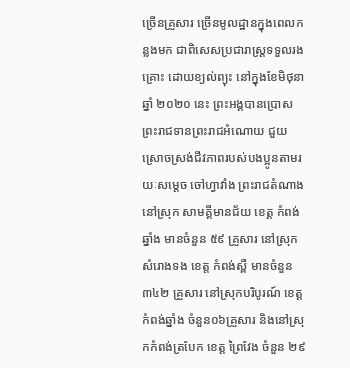ច្រើនគ្រួសារ ច្រើនមូលដ្ឋានក្នុងពេលកន្លងមក ជាពិសេសប្រជារាស្រ្តទទួលរងគ្រោះ ដោយខ្យល់ព្យុះ នៅក្នុងខែមិថុនាឆ្នាំ ២០២០ នេះ ព្រះអង្គបានប្រោសព្រះរាជទានព្រះរាជអំណោយ ជួយស្រោចស្រង់ជីវភាពរបស់បងប្អូនតាមរយៈសម្តេច ចៅហ្វាវាំង ព្រះរាជតំណាង នៅស្រុក សាមគ្គីមានជ័យ ខេត្ត កំពង់ឆ្នាំង មានចំនួន ៥៩ គ្រួសារ នៅស្រុក សំរោងទង ខេត្ត កំពង់ស្ពឺ មានចំនួន ៣៤២ គ្រួសារ នៅស្រុកបរិបូរណ៍ ខេត្ត កំពង់ឆ្នាំង ចំនួន០៦គ្រួសារ និងនៅស្រុកកំពង់ត្របែក ខេត្ត ព្រៃវែង ចំនួន ២៩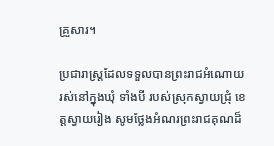គ្រួសារ។

ប្រជារាស្រ្តដែលទទួលបានព្រះរាជអំណោយ រស់នៅក្នុងឃុំ ទាំងបី របស់ស្រុកស្វាយជ្រុំ ខេត្តស្វាយរៀង សូមថ្លែងអំណរព្រះរាជគុណដ៏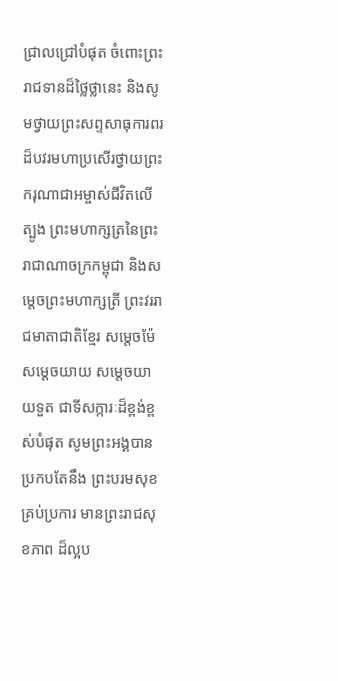ជ្រាលជ្រៅបំផុត ចំពោះព្រះរាជទានដ៏ថ្លៃថ្លានេះ និងសូមថ្វាយព្រះសព្ទសាធុការពរ ដ៏បវរមហាប្រសើរថ្វាយព្រះករុណាជាអម្ចាស់ជីវិតលើត្បូង ព្រះមហាក្សត្រនៃព្រះរាជាណាចក្រកម្ពុជា និងសម្ដេចព្រះមហាក្សត្រី ព្រះវររាជមាតាជាតិខ្មែរ សម្ដេចម៉ែ សម្ដេចយាយ សម្ដេចយាយទួត ជាទីសក្ការៈដ៏ខ្ពង់ខ្ពស់បំផុត សូមព្រះអង្គបានប្រកបតែនឹង ព្រះបរមសុខគ្រប់ប្រការ មានព្រះរាជសុខភាព ដ៏ល្អប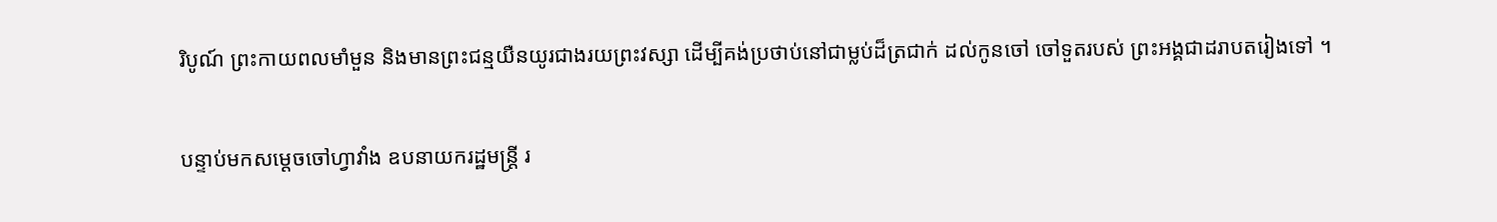រិបូណ៍ ព្រះកាយពលមាំមួន និងមានព្រះជន្មយឺនយូរជាងរយព្រះវស្សា ដើម្បីគង់ប្រថាប់នៅជាម្លប់ដ៏ត្រជាក់ ដល់កូនចៅ ចៅទួតរបស់ ព្រះអង្គជាដរាបតរៀងទៅ ។

បន្ទាប់មកសម្តេចចៅហ្វាវាំង ឧបនាយករដ្ឋមន្រ្តី រ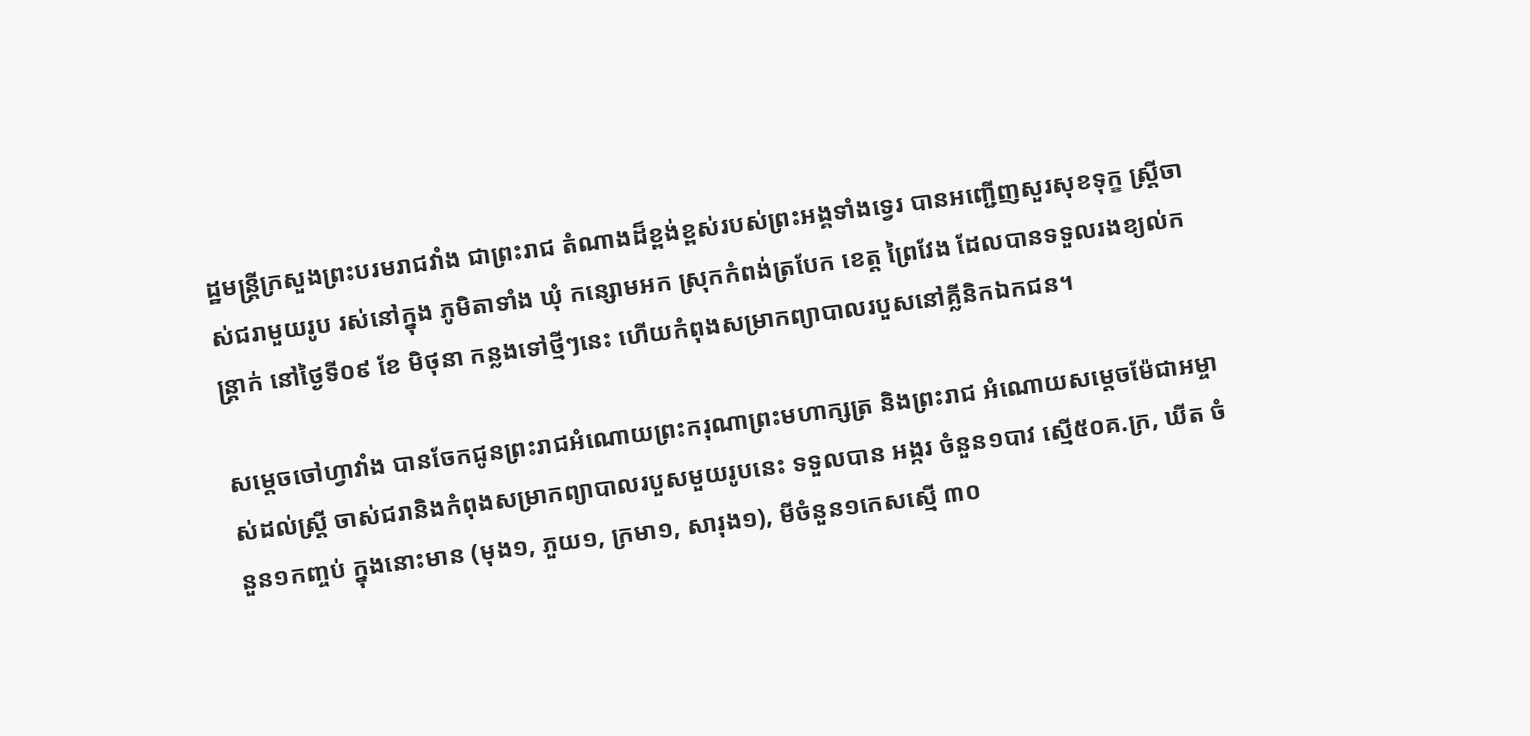ដ្ឋមន្រ្តីក្រសួងព្រះបរមរាជវាំង ជាព្រះរាជ តំណាងដ៏ខ្ពង់ខ្ពស់របស់ព្រះអង្គទាំងទ្វេរ បានអញ្ជើញសួរសុខទុក្ខ ស្ត្រីចាស់ជរាមួយរូប រស់នៅក្នុង ភូមិតាទាំង ឃុំ កន្សោមអក ស្រុកកំពង់ត្របែក ខេត្ត ព្រៃវែង ដែលបានទទួលរងខ្យល់កន្ត្រាក់ នៅថ្ងៃទី០៩ ខែ មិថុនា កន្លងទៅថ្មីៗនេះ ហើយកំពុងសម្រាកព្យាបាលរបួសនៅគ្លីនិកឯកជន។

សម្តេចចៅហ្វាវាំង បានចែកជូនព្រះរាជអំណោយព្រះករុណាព្រះមហាក្សត្រ និងព្រះរាជ អំណោយសម្តេចម៉ែជាអម្ចាស់ដល់ស្រ្តី ចាស់ជរានិងកំពុងសម្រាកព្យាបាលរបួសមួយរូបនេះ ទទួលបាន អង្ករ ចំនួន១បាវ ស្មើ៥០គ.ក្រ, ឃីត ចំនួន១កញ្ចប់ ក្នុងនោះមាន (មុង១, ភួយ១, ក្រមា១, សារុង១), មីចំនួន១កេសស្មើ ៣០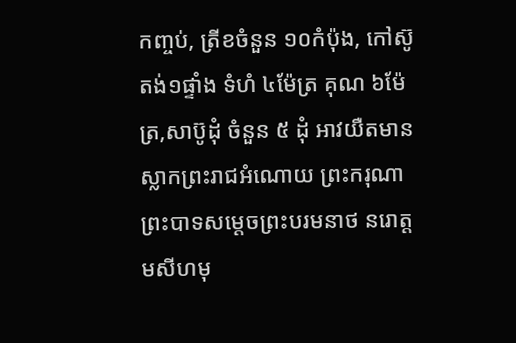កញ្ចប់, ត្រីខចំនួន ១០កំប៉ុង, កៅស៊ូតង់១ផ្ទាំង ទំហំ ៤ម៉ែត្រ គុណ ៦ម៉ែត្រ,សាប៊ូដុំ ចំនួន ៥ ដុំ អាវយឺតមានស្លាកព្រះរាជអំណោយ ព្រះករុណា ព្រះបាទសម្តេចព្រះបរមនាថ នរោត្តមសីហមុ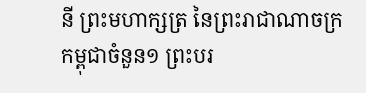នី ព្រះមហាក្សត្រ នៃព្រះរាជាណាចក្រកម្ពុជាចំនួន១ ព្រះបរ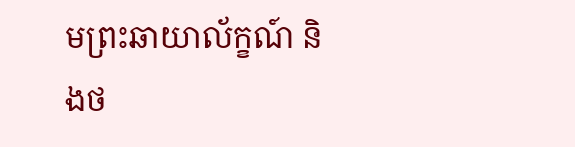មព្រះឆាយាល័ក្ខណ៍ និងថ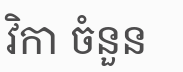វិកា ចំនួន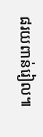៨រយពាន់រៀល៕